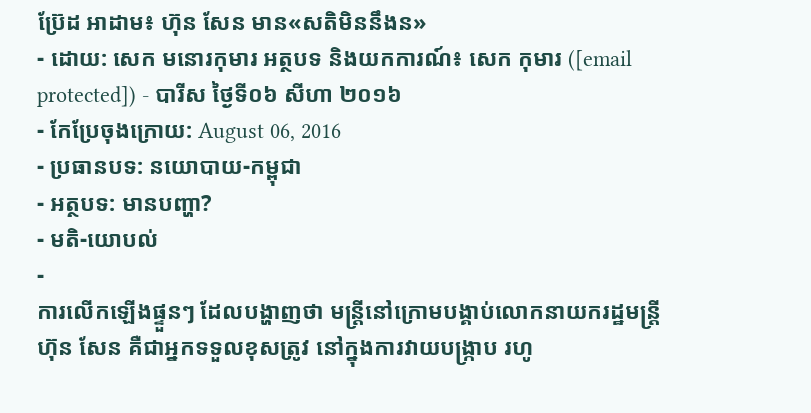ប្រ៊ែដ អាដាម៖ ហ៊ុន សែន មាន«សតិមិននឹងន»
- ដោយ: សេក មនោរកុមារ អត្ថបទ និងយកការណ៍៖ សេក កុមារ ([email protected]) - បារីស ថ្ងៃទី០៦ សីហា ២០១៦
- កែប្រែចុងក្រោយ: August 06, 2016
- ប្រធានបទ: នយោបាយ-កម្ពុជា
- អត្ថបទ: មានបញ្ហា?
- មតិ-យោបល់
-
ការលើកឡើងផ្ទួនៗ ដែលបង្ហាញថា មន្ត្រីនៅក្រោមបង្គាប់លោកនាយករដ្ឋមន្ត្រី ហ៊ុន សែន គឺជាអ្នកទទួលខុសត្រូវ នៅក្នុងការវាយបង្ក្រាប រហូ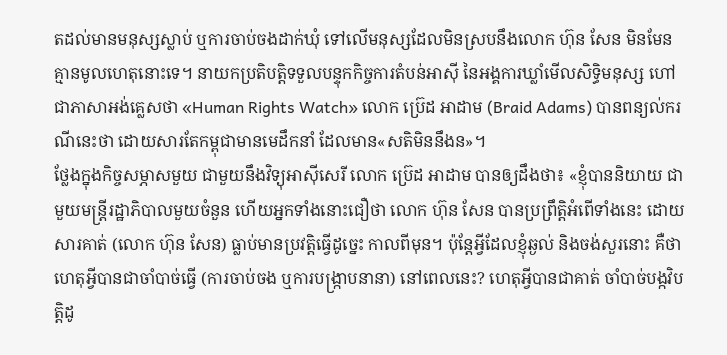តដល់មានមនុស្សស្លាប់ ឬការចាប់ចងដាក់ឃុំ ទៅលើមនុស្សដែលមិនស្របនឹងលោក ហ៊ុន សែន មិនមែនគ្មានមូលហេតុនោះទេ។ នាយកប្រតិបត្តិទទួលបន្ទុកកិច្ចការតំបន់អាស៊ី នៃអង្គការឃ្លាំមើលសិទ្ធិមនុស្ស ហៅជាភាសាអង់គ្លេសថា «Human Rights Watch» លោក ប្រ៊េដ អាដាម (Braid Adams) បានពន្យល់ករណីនេះថា ដោយសារតែកម្ពុជាមានមេដឹកនាំ ដែលមាន«សតិមិននឹងន»។
ថ្លែងក្នុងកិច្ចសម្ភាសមួយ ជាមួយនឹងវិទ្យុអាស៊ីសេរី លោក ប្រ៊េដ អាដាម បានឲ្យដឹងថា៖ «ខ្ញុំបាននិយាយ ជាមួយមន្ត្រីរដ្ឋាភិបាលមួយចំនួន ហើយអ្នកទាំងនោះជឿថា លោក ហ៊ុន សែន បានប្រព្រឹត្តិអំពើទាំងនេះ ដោយសារគាត់ (លោក ហ៊ុន សែន) ធ្លាប់មានប្រវត្តិធ្វើដូច្នេះ កាលពីមុន។ ប៉ុន្តែអ្វីដែលខ្ញុំឆ្ងល់ និងចង់សួរនោះ គឺថា ហេតុអ្វីបានជាចាំបាច់ធ្វើ (ការចាប់ចង ឬការបង្ក្រាបនានា) នៅពេលនេះ? ហេតុអ្វីបានជាគាត់ ចាំបាច់បង្កវិបត្តិដូ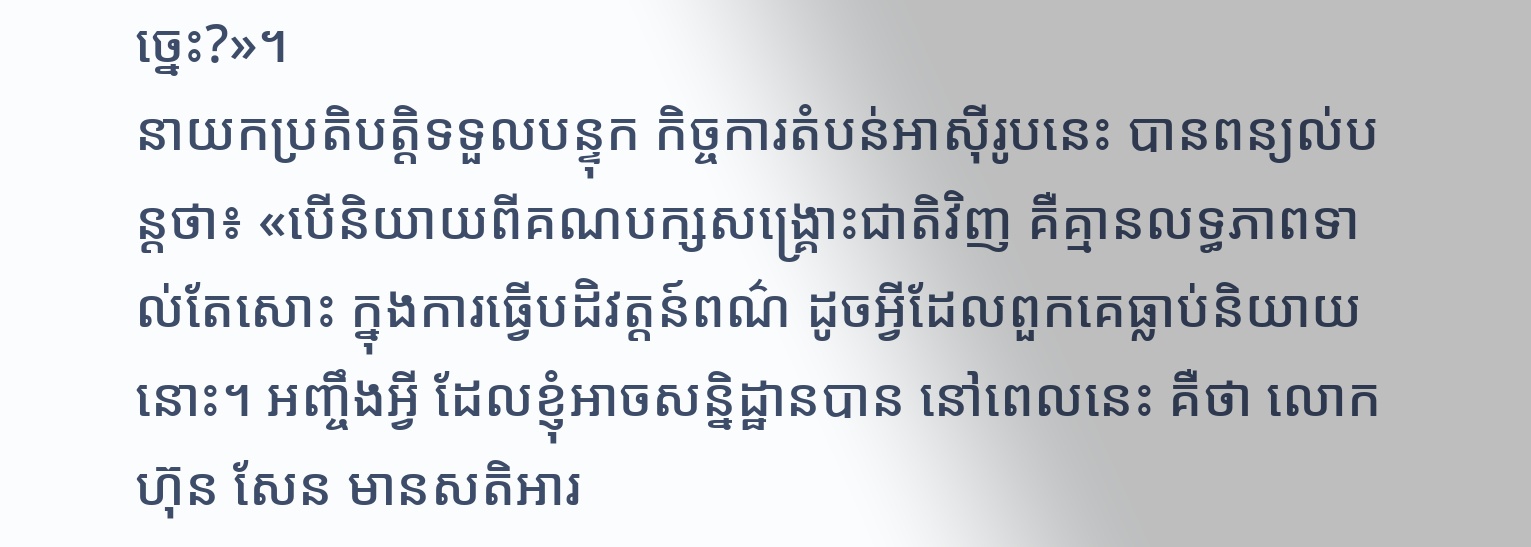ច្នេះ?»។
នាយកប្រតិបត្តិទទួលបន្ទុក កិច្ចការតំបន់អាស៊ីរូបនេះ បានពន្យល់បន្តថា៖ «បើនិយាយពីគណបក្សសង្គ្រោះជាតិវិញ គឺគ្មានលទ្ធភាពទាល់តែសោះ ក្នុងការធ្វើបដិវត្តន៍ពណ៌ ដូចអ្វីដែលពួកគេធ្លាប់និយាយនោះ។ អញ្ចឹងអ្វី ដែលខ្ញុំអាចសន្និដ្ឋានបាន នៅពេលនេះ គឺថា លោក ហ៊ុន សែន មានសតិអារ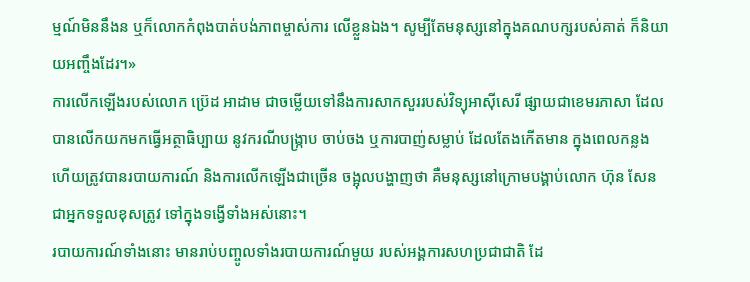ម្មណ៍មិននឹងន ឬក៏លោកកំពុងបាត់បង់ភាពម្ចាស់ការ លើខ្លួនឯង។ សូម្បីតែមនុស្សនៅក្នុងគណបក្សរបស់គាត់ ក៏និយាយអញ្ចឹងដែរ។»
ការលើកឡើងរបស់លោក ប្រ៊េដ អាដាម ជាចម្លើយទៅនឹងការសាកសួររបស់វិទ្យុអាស៊ីសេរី ផ្សាយជាខេមរភាសា ដែលបានលើកយកមកធ្វើអត្ថាធិប្បាយ នូវករណីបង្ក្រាប ចាប់ចង ឬការបាញ់សម្លាប់ ដែលតែងកើតមាន ក្នុងពេលកន្លង ហើយត្រូវបានរបាយការណ៍ និងការលើកឡើងជាច្រើន ចង្អុលបង្ហាញថា គឺមនុស្សនៅក្រោមបង្គាប់លោក ហ៊ុន សែន ជាអ្នកទទួលខុសត្រូវ ទៅក្នុងទង្វើទាំងអស់នោះ។
របាយការណ៍ទាំងនោះ មានរាប់បញ្ចូលទាំងរបាយការណ៍មួយ របស់អង្គការសហប្រជាជាតិ ដែ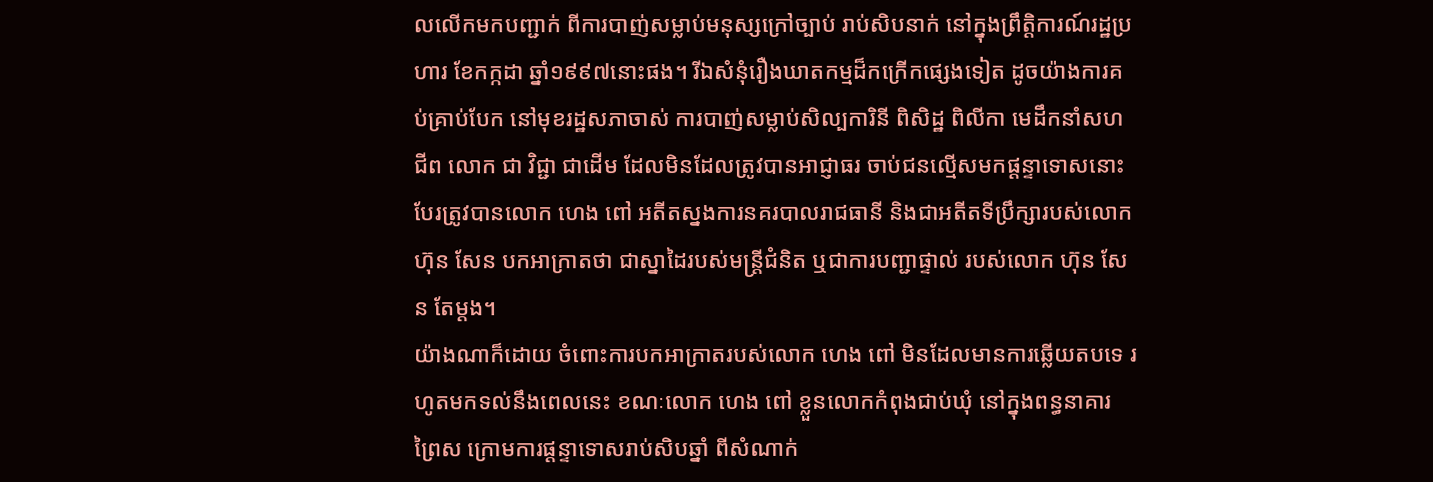លលើកមកបញ្ជាក់ ពីការបាញ់សម្លាប់មនុស្សក្រៅច្បាប់ រាប់សិបនាក់ នៅក្នុងព្រឹត្តិការណ៍រដ្ឋប្រហារ ខែកក្កដា ឆ្នាំ១៩៩៧នោះផង។ រីឯសំនុំរឿងឃាតកម្មដ៏កក្រើកផ្សេងទៀត ដូចយ៉ាងការគប់គ្រាប់បែក នៅមុខរដ្ឋសភាចាស់ ការបាញ់សម្លាប់សិល្បការិនី ពិសិដ្ឋ ពិលីកា មេដឹកនាំសហជីព លោក ជា វិជ្ជា ជាដើម ដែលមិនដែលត្រូវបានអាជ្ញាធរ ចាប់ជនល្មើសមកផ្ដន្ទាទោសនោះ បែរត្រូវបានលោក ហេង ពៅ អតីតស្នងការនគរបាលរាជធានី និងជាអតីតទីប្រឹក្សារបស់លោក ហ៊ុន សែន បកអាក្រាតថា ជាស្នាដៃរបស់មន្ត្រីជំនិត ឬជាការបញ្ជាផ្ទាល់ របស់លោក ហ៊ុន សែន តែម្ដង។
យ៉ាងណាក៏ដោយ ចំពោះការបកអាក្រាតរបស់លោក ហេង ពៅ មិនដែលមានការឆ្លើយតបទេ រហូតមកទល់នឹងពេលនេះ ខណៈលោក ហេង ពៅ ខ្លួនលោកកំពុងជាប់ឃុំ នៅក្នុងពន្ធនាគារព្រៃស ក្រោមការផ្ដន្ទាទោសរាប់សិបឆ្នាំ ពីសំណាក់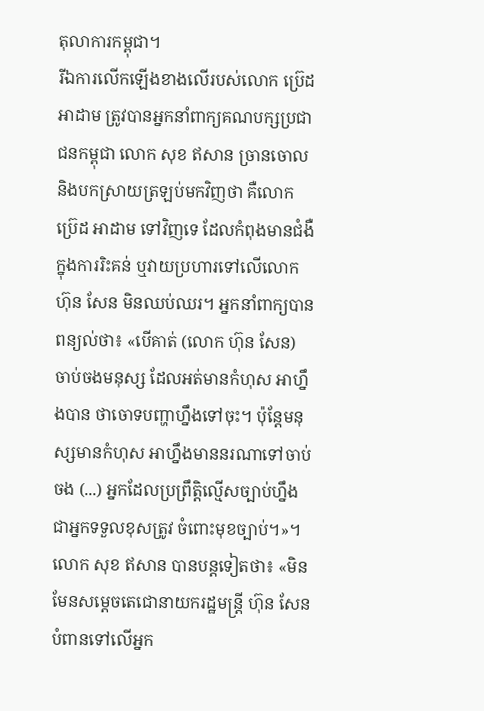តុលាការកម្ពុជា។
រីឯការលើកឡើងខាងលើរបស់លោក ប្រ៊េដ អាដាម ត្រូវបានអ្នកនាំពាក្យគណបក្សប្រជាជនកម្ពុជា លោក សុខ ឥសាន ច្រានចោល និងបកស្រាយត្រឡប់មកវិញថា គឺលោក ប្រ៊េដ អាដាម ទៅវិញទេ ដែលកំពុងមានជំងឺក្នុងការរិះគន់ ឬវាយប្រហារទៅលើលោក ហ៊ុន សែន មិនឈប់ឈរ។ អ្នកនាំពាក្យបានពន្យល់ថា៖ «បើគាត់ (លោក ហ៊ុន សែន) ចាប់ចងមនុស្ស ដែលអត់មានកំហុស អាហ្នឹងបាន ថាចោទបញ្ហាហ្នឹងទៅចុះ។ ប៉ុន្តែមនុស្សមានកំហុស អាហ្នឹងមាននរណាទៅចាប់ចង (...) អ្នកដែលប្រព្រឹត្តិល្មើសច្បាប់ហ្នឹង ជាអ្នកទទួលខុសត្រូវ ចំពោះមុខច្បាប់។»។
លោក សុខ ឥសាន បានបន្តទៀតថា៖ «មិនមែនសម្ដេចតេជោនាយករដ្ឋមន្ត្រី ហ៊ុន សែន បំពានទៅលើអ្នក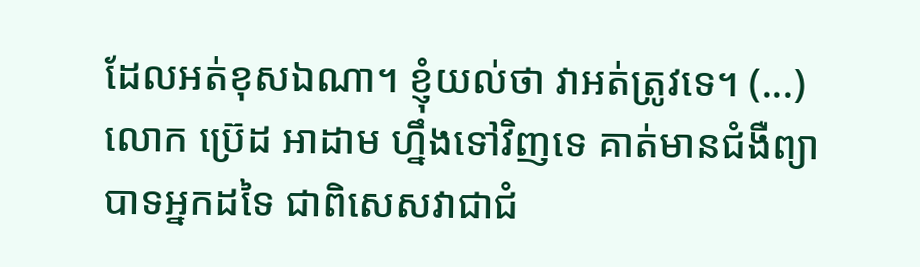ដែលអត់ខុសឯណា។ ខ្ញុំយល់ថា វាអត់ត្រូវទេ។ (...) លោក ប្រ៊េដ អាដាម ហ្នឹងទៅវិញទេ គាត់មានជំងឺព្យាបាទអ្នកដទៃ ជាពិសេសវាជាជំ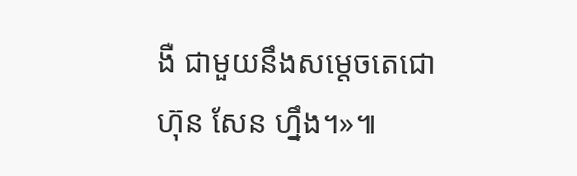ងឺ ជាមួយនឹងសម្ដេចតេជោ ហ៊ុន សែន ហ្នឹង។»៕